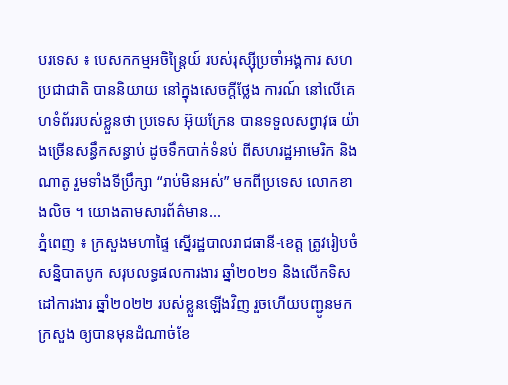បរទេស ៖ បេសកកម្មអចិន្ត្រៃយ៍ របស់រុស្ស៊ីប្រចាំអង្គការ សហប្រជាជាតិ បាននិយាយ នៅក្នុងសេចក្តីថ្លែង ការណ៍ នៅលើគេហទំព័ររបស់ខ្លួនថា ប្រទេស អ៊ុយក្រែន បានទទួលសព្វាវុធ យ៉ាងច្រើនសន្ធឹកសន្ធាប់ ដូចទឹកបាក់ទំនប់ ពីសហរដ្ឋអាមេរិក និងណាតូ រួមទាំងទីប្រឹក្សា “រាប់មិនអស់” មកពីប្រទេស លោកខាងលិច ។ យោងតាមសារព័ត៌មាន...
ភ្នំពេញ ៖ ក្រសួងមហាផ្ទៃ ស្នើរដ្ឋបាលរាជធានី-ខេត្ត ត្រូវរៀបចំសន្និបាតបូក សរុបលទ្ធផលការងារ ឆ្នាំ២០២១ និងលើកទិសដៅការងារ ឆ្នាំ២០២២ របស់ខ្លួនឡើងវិញ រួចហើយបញ្ជូនមកក្រសួង ឲ្យបានមុនដំណាច់ខែ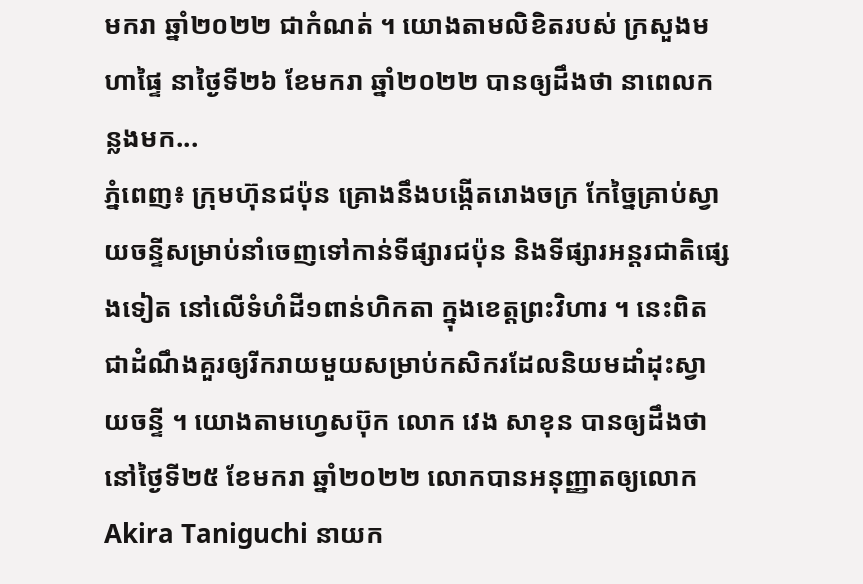មករា ឆ្នាំ២០២២ ជាកំណត់ ។ យោងតាមលិខិតរបស់ ក្រសួងមហាផ្ទៃ នាថ្ងៃទី២៦ ខែមករា ឆ្នាំ២០២២ បានឲ្យដឹងថា នាពេលកន្លងមក...
ភ្នំពេញ៖ ក្រុមហ៊ុនជប៉ុន គ្រោងនឹងបង្កើតរោងចក្រ កែច្នៃគ្រាប់ស្វាយចន្ទីសម្រាប់នាំចេញទៅកាន់ទីផ្សារជប៉ុន និងទីផ្សារអន្តរជាតិផ្សេងទៀត នៅលើទំហំដី១ពាន់ហិកតា ក្នុងខេត្តព្រះវិហារ ។ នេះពិតជាដំណឹងគួរឲ្យរីករាយមួយសម្រាប់កសិករដែលនិយមដាំដុះស្វាយចន្ទី ។ យោងតាមហ្វេសប៊ុក លោក វេង សាខុន បានឲ្យដឹងថា នៅថ្ងៃទី២៥ ខែមករា ឆ្នាំ២០២២ លោកបានអនុញ្ញាតឲ្យលោក Akira Taniguchi នាយក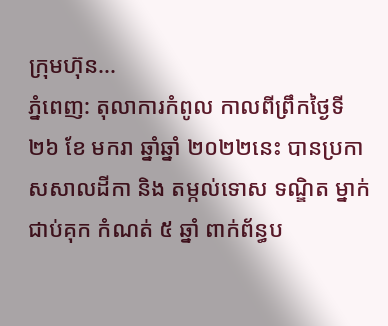ក្រុមហ៊ុន...
ភ្នំពេញ: តុលាការកំពូល កាលពីព្រឹកថ្ងៃទី ២៦ ខែ មករា ឆ្នាំឆ្នាំ ២០២២នេះ បានប្រកាសសាលដីកា និង តម្កល់ទោស ទណ្ឌិត ម្នាក់ ជាប់គុក កំណត់ ៥ ឆ្នាំ ពាក់ព័ន្ធប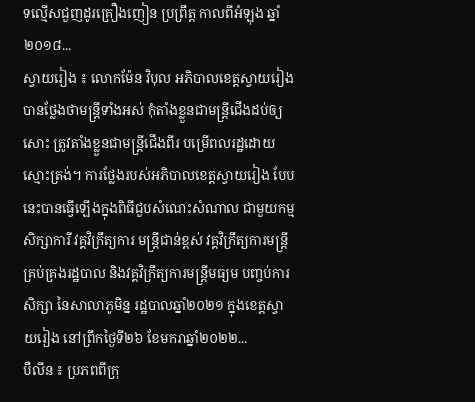ទល្មើសជួញដូរគ្រឿងញៀន ប្រព្រឹត្ត កាលពីអំឡុង ឆ្នាំ ២០១៨...
ស្វាយរៀង ៖ លោកម៉ែន វិបុល អភិបាលខេត្តស្វាយរៀង បានថ្លែងថាមន្ត្រីទាំងអស់ កុំតាំងខ្លួនជាមន្ត្រីជើងដប់ឲ្យសោះ ត្រូវតាំងខ្លួនជាមន្ត្រីជើងពីរ បម្រើពលរដ្ឋដោយស្មោះត្រង់។ ការថ្លែងរបស់អភិបាលខេត្តស្វាយរៀង បែបនេះបានធ្វើឡើងក្នុងពិធីជួបសំណេះសំណាល ជាមួយកម្មសិក្សាការី វគ្គវិក្រឹត្យការ មន្ត្រីជាន់ខ្ពស់ វគ្គវិក្រឹត្យការមន្ត្រីគ្រប់គ្រងរដ្ឋបាល និងវគ្គវិក្រឹត្យការមន្ត្រីមធ្យម បញ្ចប់ការសិក្សា នៃសាលាភូមិន្ន រដ្ឋបាលឆ្នាំ២០២១ ក្នុងខេត្តស្វាយរៀង នៅព្រឹកថ្ងៃទី២៦ ខែមករាឆ្នាំ២០២២...
បឺលីន ៖ ប្រភពពីក្រុ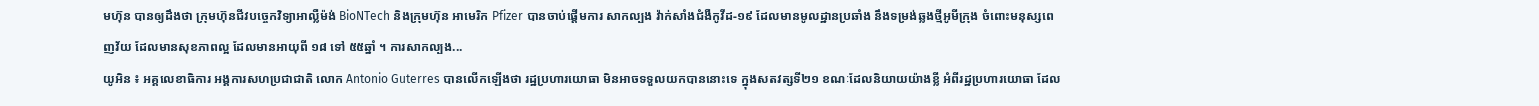មហ៊ុន បានឲ្យដឹងថា ក្រុមហ៊ុនជីវបច្ចេកវិទ្យាអាល្លឺម៉ង់ BioNTech និងក្រុមហ៊ុន អាមេរិក Pfizer បានចាប់ផ្តើមការ សាកល្បង វ៉ាក់សាំងជំងឺកូវីដ-១៩ ដែលមានមូលដ្ឋានប្រឆាំង នឹងទម្រង់ឆ្លងថ្មីអូមីក្រុង ចំពោះមនុស្សពេញវ័យ ដែលមានសុខភាពល្អ ដែលមានអាយុពី ១៨ ទៅ ៥៥ឆ្នាំ ។ ការសាកល្បង...
យូអិន ៖ អគ្គលេខាធិការ អង្គការសហប្រជាជាតិ លោក Antonio Guterres បានលើកឡើងថា រដ្ឋប្រហារយោធា មិនអាចទទួលយកបាននោះទេ ក្នុងសតវត្សទី២១ ខណៈដែលនិយាយយ៉ាងខ្លី អំពីរដ្ឋប្រហារយោធា ដែល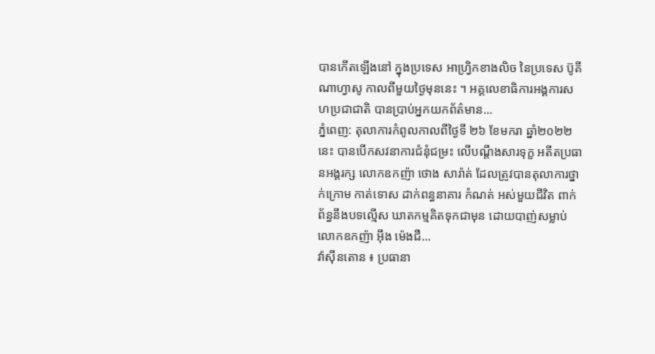បានកើតឡើងនៅ ក្នុងប្រទេស អាហ្វ្រិកខាងលិច នៃប្រទេស ប៊ូគីណាហ្វាសូ កាលពីមួយថ្ងៃមុននេះ ។ អគ្គលេខាធិការអង្គការសហប្រជាជាតិ បានប្រាប់អ្នកយកព័ត៌មាន...
ភ្នំពេញ: តុលាការកំពូលកាលពីថ្ងៃទី ២៦ ខែមករា ឆ្នាំ២០២២ នេះ បានបើកសវនាការជំនុំជម្រះ លើបណ្តឹងសារទុក្ខ អតីតប្រធានអង្គរក្ស លោកឧកញ៉ា ថោង សារ៉ាត់ ដែលត្រូវបានតុលាការថ្នាក់ក្រោម កាត់ទោស ដាក់ពន្ធនាគារ កំណត់ អស់មួយជីវិត ពាក់ព័ន្ធនឹងបទល្មើស ឃាតកម្មគិតទុកជាមុន ដោយបាញ់សម្លាប់លោកឧកញ៉ា អ៊ឹង ម៉េងជឺ...
វ៉ាស៊ីនតោន ៖ ប្រធានា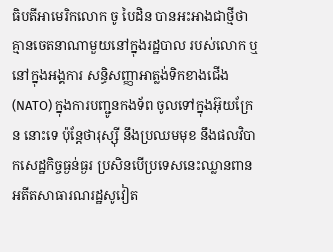ធិបតីអាមេរិកលោក ចូ បៃដិន បានអះអាងជាថ្មីថា គ្មានចេតនាណាមួយនៅក្នុងរដ្ឋបាល របស់លោក ឬនៅក្នុងអង្គការ សន្ធិសញ្ញាអាត្លង់ទិកខាងជើង (NATO) ក្នុងការបញ្ជូនកងទ័ព ចូលទៅក្នុងអ៊ុយក្រែន នោះទេ ប៉ុន្តែថារុស្ស៊ី នឹងប្រឈមមុខ នឹងផលវិបាកសេដ្ឋកិច្ចធ្ងន់ធ្ងរ ប្រសិនបើប្រទេសនេះឈ្លានពាន អតីតសាធារណរដ្ឋសូវៀត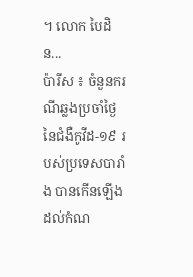។ លោក បៃដិន...
ប៉ារីស ៖ ចំនួនករណីឆ្លងប្រចាំថ្ងៃ នៃជំងឺកូវីដ-១៩ របស់ប្រទេសបារាំង បានកើនឡើងដល់កំណ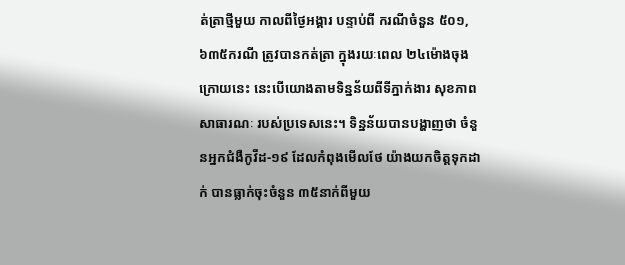ត់ត្រាថ្មីមួយ កាលពីថ្ងៃអង្គារ បន្ទាប់ពី ករណីចំនួន ៥០១,៦៣៥ករណី ត្រូវបានកត់ត្រា ក្នុងរយៈពេល ២៤ម៉ោងចុងក្រោយនេះ នេះបើយោងតាមទិន្នន័យពីទីភ្នាក់ងារ សុខភាពសាធារណៈ របស់ប្រទេសនេះ។ ទិន្នន័យបានបង្ហាញថា ចំនួនអ្នកជំងឺកូវីដ-១៩ ដែលកំពុងមើលថែ យ៉ាងយកចិត្តទុកដាក់ បានធ្លាក់ចុះចំនួន ៣៥នាក់ពីមួយ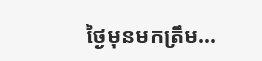ថ្ងៃមុនមកត្រឹម...